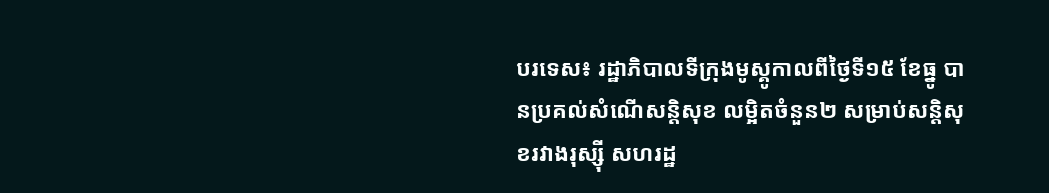បរទេស៖ រដ្ឋាភិបាលទីក្រុងមូស្គូកាលពីថ្ងៃទី១៥ ខែធ្នូ បានប្រគល់សំណើសន្តិសុខ លម្អិតចំនួន២ សម្រាប់សន្តិសុខរវាងរុស្ស៊ី សហរដ្ឋ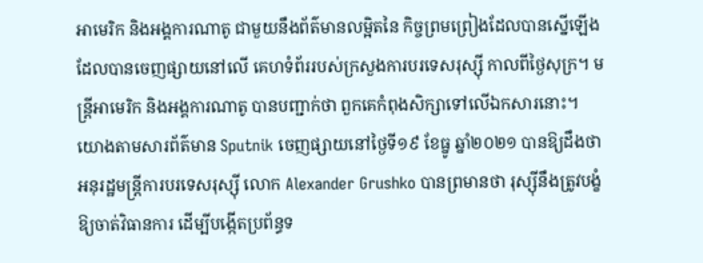អាមេរិក និងអង្គការណាតូ ជាមួយនឹងព័ត៌មានលម្អិតនៃ កិច្ចព្រមព្រៀងដែលបានស្នើឡើង ដែលបានចេញផ្សាយនៅលើ គេហទំព័ររបស់ក្រសួងការបរទេសរុស្ស៊ី កាលពីថ្ងៃសុក្រ។ មន្ត្រីអាមេរិក និងអង្គការណាតូ បានបញ្ជាក់ថា ពួកគេកំពុងសិក្សាទៅលើឯកសារនោះ។
យោងតាមសារព័ត៌មាន Sputnik ចេញផ្សាយនៅថ្ងៃទី១៩ ខែធ្នូ ឆ្នាំ២០២១ បានឱ្យដឹងថា អនុរដ្ឋមន្ត្រីការបរទេសរុស្ស៊ី លោក Alexander Grushko បានព្រមានថា រុស្ស៊ីនឹងត្រូវបង្ខំឱ្យចាត់វិធានការ ដើម្បីបង្កើតប្រព័ន្ធទ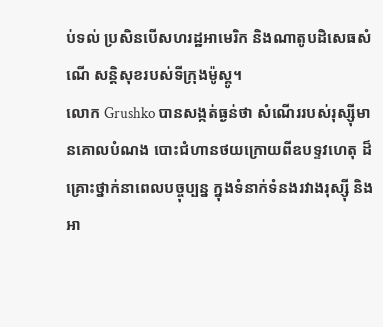ប់ទល់ ប្រសិនបើសហរដ្ឋអាមេរិក និងណាតូបដិសេធសំណើ សន្តិសុខរបស់ទីក្រុងម៉ូស្គូ។
លោក Grushko បានសង្កត់ធ្ងន់ថា សំណើររបស់រុស្ស៊ីមានគោលបំណង បោះជំហានថយក្រោយពីឧបទ្ទវហេតុ ដ៏គ្រោះថ្នាក់នាពេលបច្ចុប្បន្ន ក្នុងទំនាក់ទំនងរវាងរុស្ស៊ី និងអា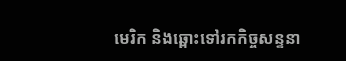មេរិក និងឆ្ពោះទៅរកកិច្ចសន្ទនា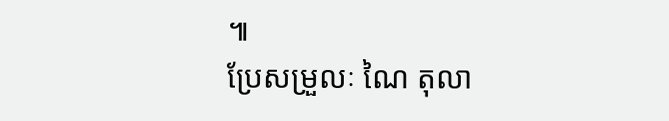៕
ប្រែសម្រួលៈ ណៃ តុលា